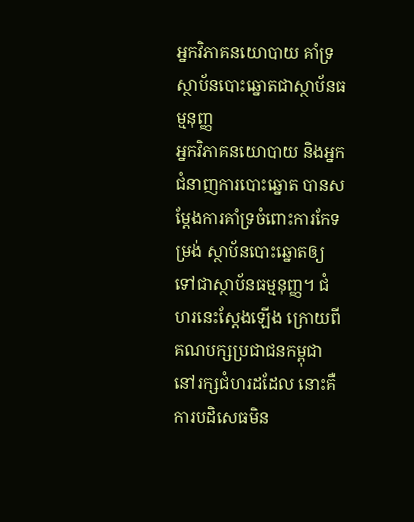អ្នកវិភាគនយោបាយ គាំទ្រស្ថាប័នបោះឆ្នោតជាស្ថាប័នធម្មនុញ្ញ
អ្នកវិភាគនយោបាយ និងអ្នកជំនាញការបោះឆ្នោត បានសម្តែងការគាំទ្រចំពោះការកែទម្រង់ ស្ថាប័នបោះឆ្នោតឲ្យទៅជាស្ថាប័នធម្មនុញ្ញ។ ជំហរនេះស្តែងឡើង ក្រោយពីគណបក្សប្រជាជនកម្ពុជា នៅរក្សជំហរដដែល នោះគឺការបដិសេធមិន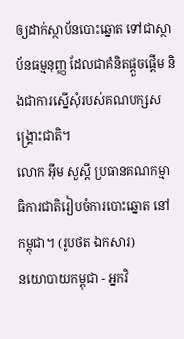ឲ្យដាក់ស្ថាប័នបោះឆ្នោត ទៅជាស្ថាប័នធម្មនុញ្ញ ដែលជាគំនិតផ្តួចផ្តើម និងជាការស្នើសុំរបស់គណបក្សសង្រ្គោះជាតិ។
លោក អ៊ឹម សួស្ដី ប្រធានគណកម្មាធិការជាតិរៀបចំការបោះឆ្នោត នៅកម្ពុជា។ (រូបថត ឯកសារ)
នយោបាយកម្ពុជា - អ្នកវិ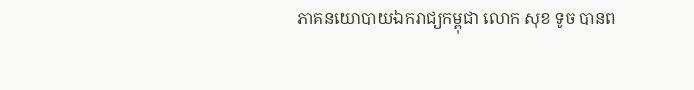ភាគនយោបាយឯករាជ្យកម្ពុជា លោក សុខ ទូច បានព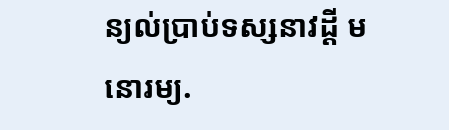ន្យល់ប្រាប់ទស្សនាវដ្តី មនោរម្យ.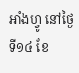អាំងហ្វូ នៅថ្ងៃទី១៤ ខែ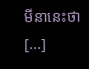មីនានេះថា [...]